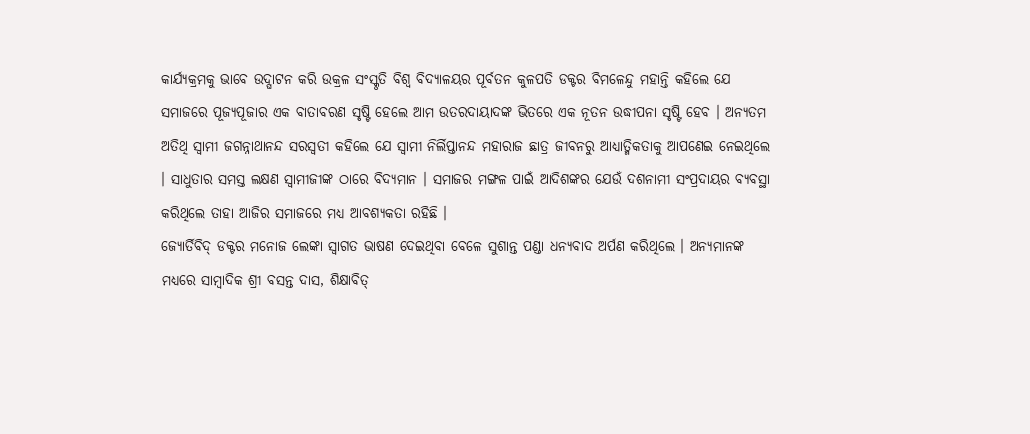କାର୍ଯ୍ୟକ୍ରମକୁ ଭାବେ ଉଦ୍ଘାଟନ କରି ଉକ୍ରଳ ସଂସ୍କୃତି ବିଶ୍ୱ ବିଦ୍ୟାଳୟର ପୂର୍ବତନ କୁଳପତି ଡକ୍ଟର ବିମଳେନ୍ଦୁ ମହାନ୍ତି କହିଲେ ଯେ ସମାଜରେ ପୂଜ୍ୟପୂଜାର ଏକ ବାତାବରଣ ସୃଷ୍ଟି ହେଲେ ଆମ ଉତରଦାୟାଦଙ୍କ ଭିତରେ ଏକ ନୂତନ ଉଦ୍ଧୀପନା ସୃଷ୍ଟି ହେବ । ଅନ୍ୟତମ ଅତିଥି ସ୍ୱାମୀ ଜଗନ୍ନାଥାନନ୍ଦ ସରସ୍ୱତୀ କହିଲେ ଯେ ସ୍ୱାମୀ ନିର୍ଲିପ୍ତାନନ୍ଦ ମହାରାଜ ଛାତ୍ର ଜୀବନରୁ ଆଧ୍ୟାତ୍ମିକତାକୁ ଆପଣେଇ ନେଇଥିଲେ । ସାଧୁତାର ସମସ୍ତ ଲକ୍ଷଣ ସ୍ୱାମୀଜୀଙ୍କ ଠାରେ ବିଦ୍ୟମାନ । ସମାଜର ମଙ୍ଗଳ ପାଇଁ ଆଦିଶଙ୍କର ଯେଉଁ ଦଶନାମୀ ସଂପ୍ରଦାୟର ବ୍ୟବସ୍ଥା କରିଥିଲେ ତାହା ଆଜିର ସମାଜରେ ମଧ୍ୟ ଆବଶ୍ୟକତା ରହିଛି ।
ଜ୍ୟୋର୍ତିବିଦ୍ ଡକ୍ଟର ମନୋଜ ଲେଙ୍କା ସ୍ୱାଗତ ଭାଷଣ ଦେଇଥିବା ବେଳେ ସୁଶାନ୍ତ ପଣ୍ଡା ଧନ୍ୟବାଦ ଅର୍ପଣ କରିଥିଲେ । ଅନ୍ୟମାନଙ୍କ ମଧ୍ୟରେ ସାମ୍ବାଦିକ ଶ୍ରୀ ବସନ୍ତ ଦାସ, ଶିକ୍ଷାବିତ୍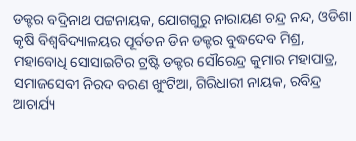ଡକ୍ଟର ବଦ୍ରିନାଥ ପଟ୍ଟନାୟକ, ଯୋଗଗୁରୁ ନାରାୟଣ ଚନ୍ଦ୍ର ନନ୍ଦ, ଓଡିଶା କୃଷି ବିଶ୍ୱବିଦ୍ୟାଳୟର ପୂର୍ବତନ ଡିନ ଡକ୍ଟର ବୁଦ୍ଧଦେବ ମିଶ୍ର, ମହାବୋଧି ସୋସାଇଟିର ଟ୍ରଷ୍ଟି ଡକ୍ଟର ସୌରେନ୍ଦ୍ର କୁମାର ମହାପାତ୍ର, ସମାଜସେବୀ ନିରଦ ବରଣ ଖୁଂଟିଆ, ଗିରିଧାରୀ ନାୟକ, ରବିନ୍ଦ୍ର ଆଚାର୍ଯ୍ୟ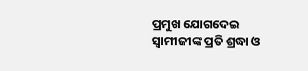ପ୍ରମୁଖ ଯୋଗଦେଇ ସ୍ୱାମୀଜୀଙ୍କ ପ୍ରତି ଶ୍ରଦ୍ଧା ଓ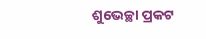ଶୁଭେଚ୍ଛା ପ୍ରକଟ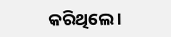କରିଥିଲେ ।